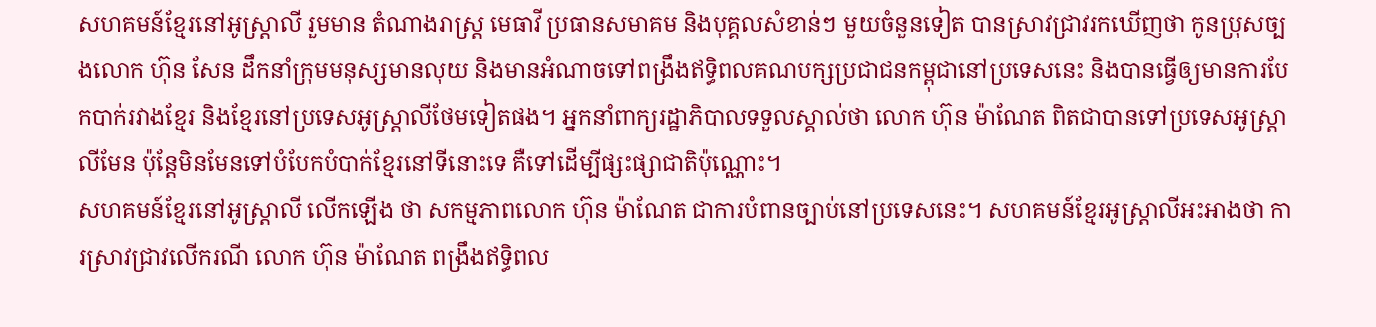សហគមន៍ខ្មែរនៅអូស្ត្រាលី រួមមាន តំណាងរាស្ត្រ មេធាវី ប្រធានសមាគម និងបុគ្គលសំខាន់ៗ មួយចំនួនទៀត បានស្រាវជ្រាវរកឃើញថា កូនប្រុសច្បងលោក ហ៊ុន សែន ដឹកនាំក្រុមមនុស្សមានលុយ និងមានអំណាចទៅពង្រឹងឥទ្ធិពលគណបក្សប្រជាជនកម្ពុជានៅប្រទេសនេះ និងបានធ្វើឲ្យមានការបែកបាក់រវាងខ្មែរ និងខ្មែរនៅប្រទេសអូស្ត្រាលីថែមទៀតផង។ អ្នកនាំពាក្យរដ្ឋាភិបាលទទួលស្គាល់ថា លោក ហ៊ុន ម៉ាណែត ពិតជាបានទៅប្រទេសអូស្ត្រាលីមែន ប៉ុន្តែមិនមែនទៅបំបែកបំបាក់ខ្មែរនៅទីនោះទេ គឺទៅដើម្បីផ្សះផ្សាជាតិប៉ុណ្ណោះ។
សហគមន៍ខ្មែរនៅអូស្ត្រាលី លើកឡើង ថា សកម្មភាពលោក ហ៊ុន ម៉ាណែត ជាការបំពានច្បាប់នៅប្រទេសនេះ។ សហគមន៍ខ្មែរអូស្ត្រាលីអះអាងថា ការស្រាវជ្រាវលើករណី លោក ហ៊ុន ម៉ាណែត ពង្រឹងឥទ្ធិពល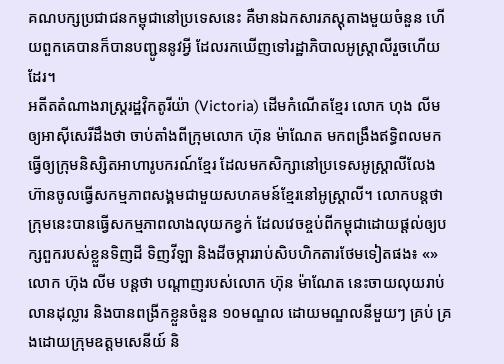គណបក្សប្រជាជនកម្ពុជានៅប្រទេសនេះ គឺមានឯកសារភស្តុតាងមួយចំនួន ហើយពួកគេបានក៏បានបញ្ជូននូវអ្វី ដែលរកឃើញទៅរដ្ឋាភិបាលអូស្ត្រាលីរួចហើយដែរ។
អតីតតំណាងរាស្ត្ររដ្ឋវ៉ិកតូរីយ៉ា (Victoria) ដើមកំណើតខ្មែរ លោក ហុង លីម ឲ្យអាស៊ីសេរីដឹងថា ចាប់តាំងពីក្រុមលោក ហ៊ុន ម៉ាណែត មកពង្រឹងឥទ្ធិពលមកធ្វើឲ្យក្រុមនិស្សិតអាហារូបករណ៍ខ្មែរ ដែលមកសិក្សានៅប្រទេសអូស្ត្រាលីលែងហ៊ានចូលធ្វើសកម្មភាពសង្គមជាមួយសហគមន៍ខ្មែរនៅអូស្ត្រាលី។ លោកបន្តថា ក្រុមនេះបានធ្វើសកម្មភាពលាងលុយកខ្វក់ ដែលវេចខ្ចប់ពីកម្ពុជាដោយផ្ដល់ឲ្យបក្សពួករបស់ខ្លួនទិញដី ទិញវីឡា និងដីចម្ការរាប់សិបហិកតារថែមទៀតផង៖ «»
លោក ហ៊ុង លីម បន្តថា បណ្ដាញរបស់លោក ហ៊ុន ម៉ាណែត នេះចាយលុយរាប់លានដុល្លារ និងបានពង្រីកខ្លួនចំនួន ១០មណ្ឌល ដោយមណ្ឌលនីមួយៗ គ្រប់ គ្រងដោយក្រុមឧត្តមសេនីយ៍ និ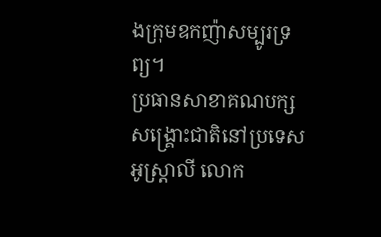ងក្រុមឧកញ៉ាសម្បូរទ្រព្យ។
ប្រធានសាខាគណបក្សសង្គ្រោះជាតិនៅប្រទេស អូស្ត្រាលី លោក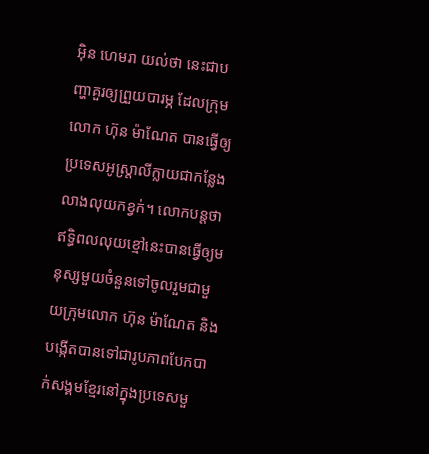អ៊ិន ហេមរា យល់ថា នេះជាបញ្ហាគួរឲ្យព្រួយបារម្ភ ដែលក្រុមលោក ហ៊ុន ម៉ាណែត បានធ្វើឲ្យប្រទេសអូស្ត្រាលីក្លាយជាកន្លែងលាងលុយកខ្វក់។ លោកបន្តថា ឥទ្ធិពលលុយខ្មៅនេះបានធ្វើឲ្យមនុស្សមួយចំនួនទៅចូលរួមជាមួយក្រុមលោក ហ៊ុន ម៉ាណែត និងបង្កើតបានទៅជារូបភាពបែកបាក់សង្គមខ្មែរនៅក្នុងប្រទេសមួ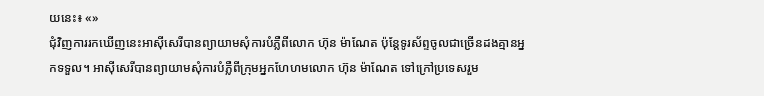យនេះ៖ «»
ជុំវិញការរកឃើញនេះអាស៊ីសេរីបានព្យាយាមសុំការបំភ្លឺពីលោក ហ៊ុន ម៉ាណែត ប៉ុន្តែទូរស័ព្ទចូលជាច្រើនដងគ្មានអ្នកទទួល។ អាស៊ីសេរីបានព្យាយាមសុំការបំភ្លឺពីក្រុមអ្នកហែហមលោក ហ៊ុន ម៉ាណែត ទៅក្រៅប្រទេសរួម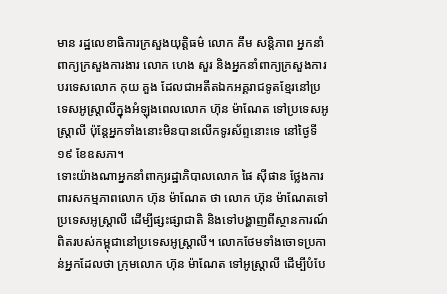មាន រដ្ឋលេខាធិការក្រសួងយុត្តិធម៌ លោក គឹម សន្តិភាព អ្នកនាំពាក្យក្រសួងការងារ លោក ហេង សួរ និងអ្នកនាំពាក្យក្រសួងការបរទេសលោក កុយ គួង ដែលជាអតីតឯកអគ្គរាជទូតខ្មែរនៅប្រទេសអូស្ត្រាលីក្នុងអំឡុងពេលលោក ហ៊ុន ម៉ាណែត ទៅប្រទេសអូស្ត្រាលី ប៉ុន្តែអ្នកទាំងនោះមិនបានលើកទូរស័ព្ទនោះទេ នៅថ្ងៃទី១៩ ខែឧសភា។
ទោះយ៉ាងណាអ្នកនាំពាក្យរដ្ឋាភិបាលលោក ផៃ ស៊ីផាន ថ្លែងការពារសកម្មភាពលោក ហ៊ុន ម៉ាណែត ថា លោក ហ៊ុន ម៉ាណែតទៅប្រទេសអូស្ត្រាលី ដើម្បីផ្សះផ្សាជាតិ និងទៅបង្ហាញពីស្ថានការណ៍ពិតរបស់កម្ពុជានៅប្រទេសអូស្ត្រាលី។ លោកថែមទាំងចោទប្រកាន់អ្នកដែលថា ក្រុមលោក ហ៊ុន ម៉ាណែត ទៅអូស្ត្រាលី ដើម្បីបំបែ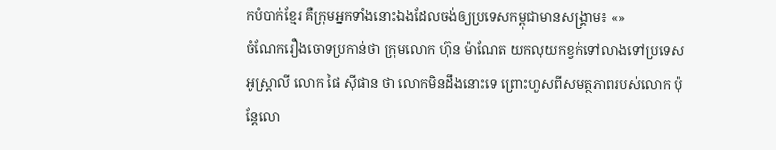កបំបាក់ខ្មែរ គឺក្រុមអ្នកទាំងនោះឯងដែលចង់ឲ្យប្រទេសកម្ពុជាមានសង្គ្រាម៖ «»
ចំណែករឿងចោទប្រកាន់ថា ក្រុមលោក ហ៊ុន ម៉ាណែត យកលុយកខ្វក់ទៅលាងទៅប្រទេសអូស្ត្រាលី លោក ផៃ ស៊ីផាន ថា លោកមិនដឹងនោះទេ ព្រោះហួសពីសមត្ថភាពរបស់លោក ប៉ុន្តែលោ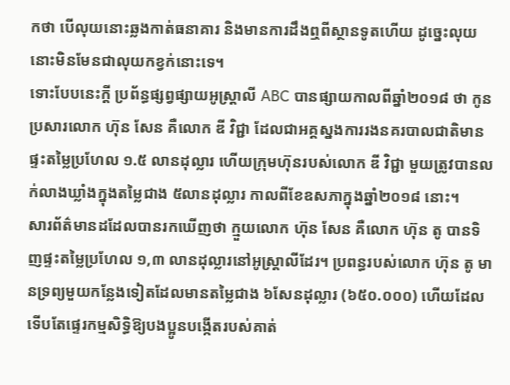កថា បើលុយនោះឆ្លងកាត់ធនាគារ និងមានការដឹងឮពីស្ថានទូតហើយ ដូច្នេះលុយនោះមិនមែនជាលុយកខ្វក់នោះទេ។
ទោះបែបនេះក្តី ប្រព័ន្ធផ្សព្វផ្សាយអូស្ត្រាលី ABC បានផ្សាយកាលពីឆ្នាំ២០១៨ ថា កូនប្រសារលោក ហ៊ុន សែន គឺលោក ឌី វិជ្ជា ដែលជាអគ្គស្នងការរងនគរបាលជាតិមានផ្ទះតម្លៃប្រហែល ១.៥ លានដុល្លារ ហើយក្រុមហ៊ុនរបស់លោក ឌី វិជ្ជា មួយត្រូវបានលក់លាងឃ្លាំងក្នុងតម្លៃជាង ៥លានដុល្លារ កាលពីខែឧសភាក្នុងឆ្នាំ២០១៨ នោះ។
សារព័ត៌មានដដែលបានរកឃើញថា ក្មួយលោក ហ៊ុន សែន គឺលោក ហ៊ុន តូ បានទិញផ្ទះតម្លៃប្រហែល ១,៣ លានដុល្លារនៅអូស្ត្រាលីដែរ។ ប្រពន្ធរបស់លោក ហ៊ុន តូ មានទ្រព្យមួយកន្លែងទៀតដែលមានតម្លៃជាង ៦សែនដុល្លារ (៦៥០.០០០) ហើយដែលទើបតែផ្ទេរកម្មសិទ្ធិឱ្យបងប្អូនបង្កើតរបស់គាត់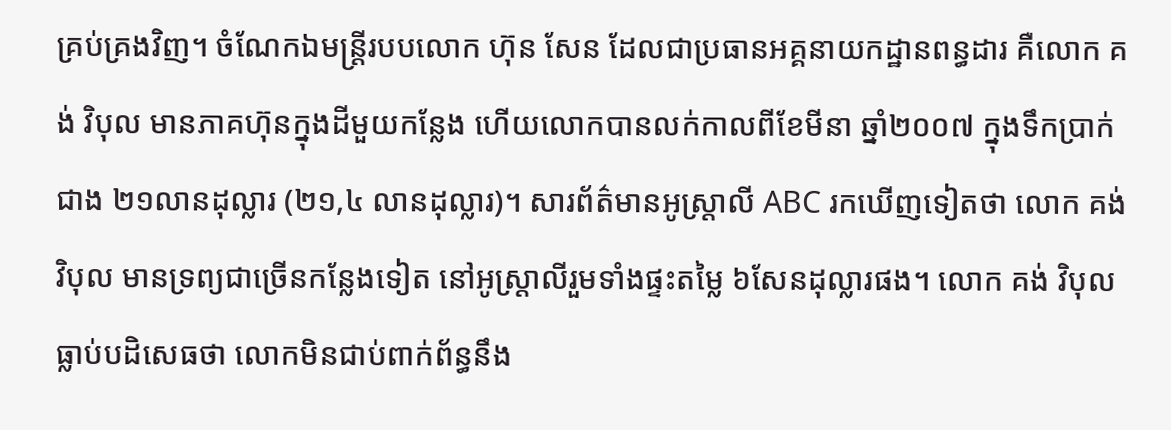គ្រប់គ្រងវិញ។ ចំណែកឯមន្ត្រីរបបលោក ហ៊ុន សែន ដែលជាប្រធានអគ្គនាយកដ្ឋានពន្ធដារ គឺលោក គង់ វិបុល មានភាគហ៊ុនក្នុងដីមួយកន្លែង ហើយលោកបានលក់កាលពីខែមីនា ឆ្នាំ២០០៧ ក្នុងទឹកប្រាក់ជាង ២១លានដុល្លារ (២១,៤ លានដុល្លារ)។ សារព័ត៌មានអូស្ត្រាលី ABC រកឃើញទៀតថា លោក គង់ វិបុល មានទ្រព្យជាច្រើនកន្លែងទៀត នៅអូស្ត្រាលីរួមទាំងផ្ទះតម្លៃ ៦សែនដុល្លារផង។ លោក គង់ វិបុល ធ្លាប់បដិសេធថា លោកមិនជាប់ពាក់ព័ន្ធនឹង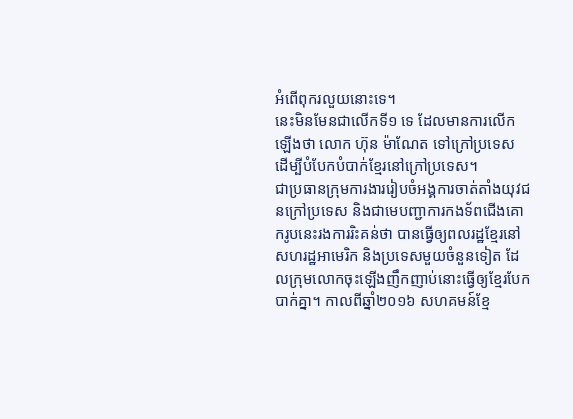អំពើពុករលួយនោះទេ។
នេះមិនមែនជាលើកទី១ ទេ ដែលមានការលើកឡើងថា លោក ហ៊ុន ម៉ាណែត ទៅក្រៅប្រទេស ដើម្បីបំបែកបំបាក់ខ្មែរនៅក្រៅប្រទេស។
ជាប្រធានក្រុមការងាររៀបចំអង្គការចាត់តាំងយុវជនក្រៅប្រទេស និងជាមេបញ្ជាការកងទ័ពជើងគោករូបនេះរងការរិះគន់ថា បានធ្វើឲ្យពលរដ្ឋខ្មែរនៅសហរដ្ឋអាមេរិក និងប្រទេសមួយចំនួនទៀត ដែលក្រុមលោកចុះឡើងញឹកញាប់នោះធ្វើឲ្យខ្មែរបែកបាក់គ្នា។ កាលពីឆ្នាំ២០១៦ សហគមន៍ខ្មែ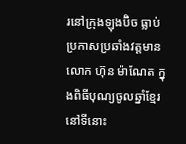រនៅក្រុងឡុងប៊ិច ធ្លាប់ប្រកាសប្រឆាំងវត្តមានលោក ហ៊ុន ម៉ាណែត ក្នុងពិធីបុណ្យចូលឆ្នាំខ្មែរនៅទីនោះ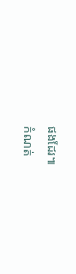ផងដែរ៕
កំណត់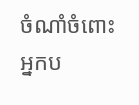ចំណាំចំពោះអ្នកប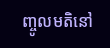ញ្ចូលមតិនៅ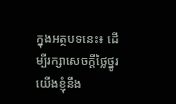ក្នុងអត្ថបទនេះ៖ ដើម្បីរក្សាសេចក្ដីថ្លៃថ្នូរ យើងខ្ញុំនឹង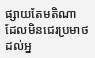ផ្សាយតែមតិណា ដែលមិនជេរប្រមាថដល់អ្ន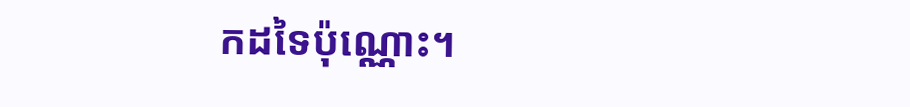កដទៃប៉ុណ្ណោះ។